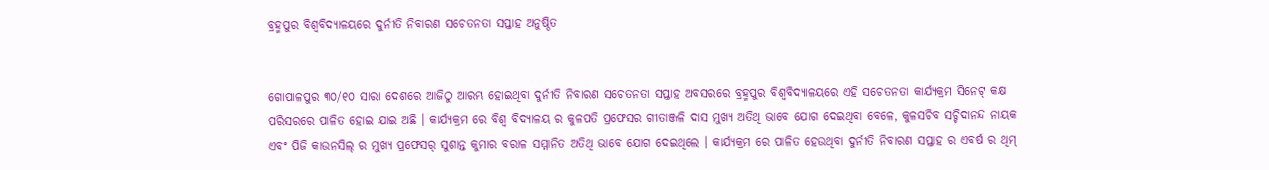ବ୍ରହ୍ମପୁର ବିଶ୍ବବିଦ୍ୟାଳୟରେ ଦୁର୍ନୀତି ନିବାରଣ ସଚେତନତା ସପ୍ତାହ ଅନୁଷ୍ଠିତ


ଗୋପାଳପୁର ୩୦/୧୦ ସାରା ଦେଶରେ ଆଜିଠୁ ଆରମ୍ଭ ହୋଇଥିବା ଦୁର୍ନୀତି ନିବାରଣ ସଚେତନତା ସପ୍ତାହ ଅବସରରେ ବ୍ରହ୍ମପୁର ବିଶ୍ବବିଦ୍ୟାଳୟରେ ଏହି ସଚେତନତା କାର୍ଯ୍ୟକ୍ରମ ସିନେଟ୍ କକ୍ଷ ପରିସରରେ ପାଳିତ ହୋଇ ଯାଇ ଅଛି । କାର୍ଯ୍ୟକ୍ରମ ରେ ବିଶ୍ଵ ବିଦ୍ୟାଳୟ ର କୁଳପତି ପ୍ରଫେସର ଗୀତାଞ୍ଜଳି ଦାସ ମୁଖ୍ୟ ଅତିଥି ଭାବେ ଯୋଗ ଦେଇଥିବା ବେଳେ, କୁଳସଚିବ ସଚ୍ଚିଦାନନ୍ଦ ନାୟକ ଏବଂ ପିଜି କାଉନସିଲ୍ ର ମୁଖ୍ୟ ପ୍ରଫେସର୍ ସୁଶାନ୍ତ କୁମାର ବରାଳ ସମ୍ମାନିତ ଅତିଥି ଭାବେ ଯୋଗ ଦେଇଥିଲେ । କାର୍ଯ୍ୟକ୍ରମ ରେ ପାଳିତ ହେଉଥିବା ଦୁର୍ନୀତି ନିବାରଣ ସପ୍ତାହ ର ଏବର୍ଷ ର ଥିମ୍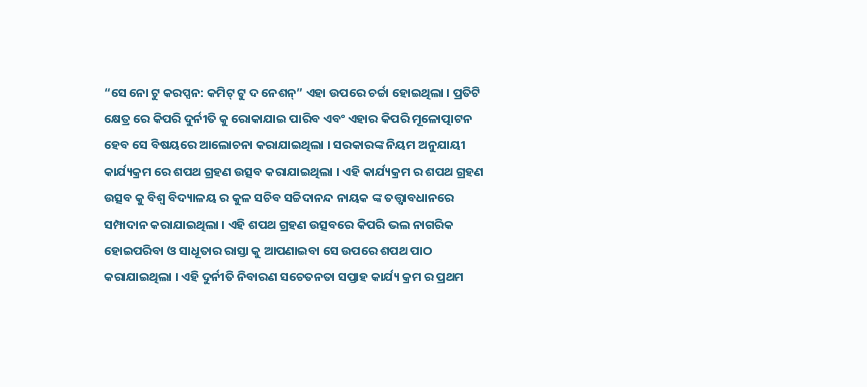“ସେ ନୋ ଟୁ କରପ୍ସନ: କମିଟ୍ ଟୁ ଦ ନେଶନ୍” ଏହା ଉପରେ ଚର୍ଚ୍ଚା ହୋଇଥିଲା । ପ୍ରତିଟି କ୍ଷେତ୍ର ରେ କିପରି ଦୁର୍ନୀତି କୁ ରୋକାଯାଇ ପାରିବ ଏବଂ ଏହାର କିପରି ମୂଳୋତ୍ପାଟନ ହେବ ସେ ବିଷୟରେ ଆଲୋଚନା କରାଯାଇଥିଲା । ସରକାରଙ୍କ ନିୟମ ଅନୁଯାୟୀ କାର୍ଯ୍ୟକ୍ରମ ରେ ଶପଥ ଗ୍ରହଣ ଉତ୍ସବ କରାଯାଇଥିଲା । ଏହି କାର୍ଯ୍ୟକ୍ରମ ର ଶପଥ ଗ୍ରହଣ ଉତ୍ସବ କୁ ବିଶ୍ଵ ବିଦ୍ୟାଳୟ ର କୁଳ ସଚିବ ସଚ୍ଚିଦାନନ୍ଦ ନାୟକ ଙ୍କ ତତ୍ତ୍ଵାବଧାନରେ ସମ୍ପାଦାନ କରାଯାଇଥିଲା । ଏହି ଶପଥ ଗ୍ରହଣ ଉତ୍ସବରେ କିପରି ଭଲ ନାଗରିକ ହୋଇପରିବା ଓ ସାଧୂତାର ରାସ୍ତା କୁ ଆପଣାଇବା ସେ ଉପରେ ଶପଥ ପାଠ କରାଯାଇଥିଲା । ଏହି ଦୁର୍ନୀତି ନିବାରଣ ସଚେତନତା ସପ୍ତାହ କାର୍ଯ୍ୟ କ୍ରମ ର ପ୍ରଥମ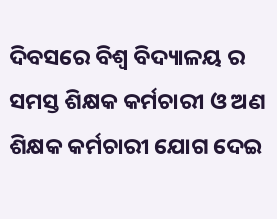ଦିବସରେ ବିଶ୍ୱ ବିଦ୍ୟାଳୟ ର ସମସ୍ତ ଶିକ୍ଷକ କର୍ମଚାରୀ ଓ ଅଣ ଶିକ୍ଷକ କର୍ମଚାରୀ ଯୋଗ ଦେଇ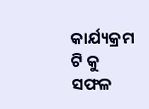କାର୍ଯ୍ୟକ୍ରମ ଟି କୁ ସଫଳ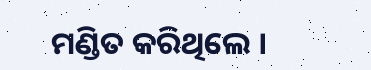ମଣ୍ଡିତ କରିଥିଲେ ।